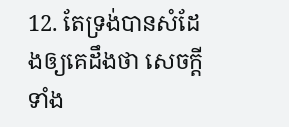12. តែទ្រង់បានសំដែងឲ្យគេដឹងថា សេចក្ដីទាំង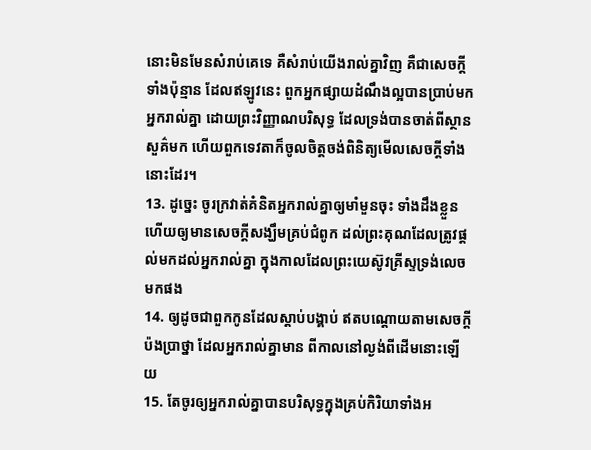នោះមិនមែនសំរាប់គេទេ គឺសំរាប់យើងរាល់គ្នាវិញ គឺជាសេចក្ដីទាំងប៉ុន្មាន ដែលឥឡូវនេះ ពួកអ្នកផ្សាយដំណឹងល្អបានប្រាប់មកអ្នករាល់គ្នា ដោយព្រះវិញ្ញាណបរិសុទ្ធ ដែលទ្រង់បានចាត់ពីស្ថានសួគ៌មក ហើយពួកទេវតាក៏ចូលចិត្តចង់ពិនិត្យមើលសេចក្ដីទាំងនោះដែរ។
13. ដូច្នេះ ចូរក្រវាត់គំនិតអ្នករាល់គ្នាឲ្យមាំមួនចុះ ទាំងដឹងខ្លួន ហើយឲ្យមានសេចក្ដីសង្ឃឹមគ្រប់ជំពូក ដល់ព្រះគុណដែលត្រូវផ្តល់មកដល់អ្នករាល់គ្នា ក្នុងកាលដែលព្រះយេស៊ូវគ្រីស្ទទ្រង់លេចមកផង
14. ឲ្យដូចជាពួកកូនដែលស្តាប់បង្គាប់ ឥតបណ្តោយតាមសេចក្ដីប៉ងប្រាថ្នា ដែលអ្នករាល់គ្នាមាន ពីកាលនៅល្ងង់ពីដើមនោះឡើយ
15. តែចូរឲ្យអ្នករាល់គ្នាបានបរិសុទ្ធក្នុងគ្រប់កិរិយាទាំងអ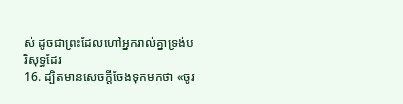ស់ ដូចជាព្រះដែលហៅអ្នករាល់គ្នាទ្រង់បរិសុទ្ធដែរ
16. ដ្បិតមានសេចក្ដីចែងទុកមកថា «ចូរ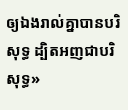ឲ្យឯងរាល់គ្នាបានបរិសុទ្ធ ដ្បិតអញជាបរិសុទ្ធ»